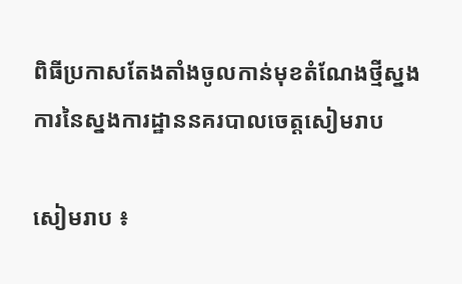ពិធីប្រកាសតែងតាំងចូលកាន់មុខតំណែងថ្មីស្នងការនៃស្នងការដ្ឋាននគរបាលចេត្តសៀមរាប

សៀមរាប ៖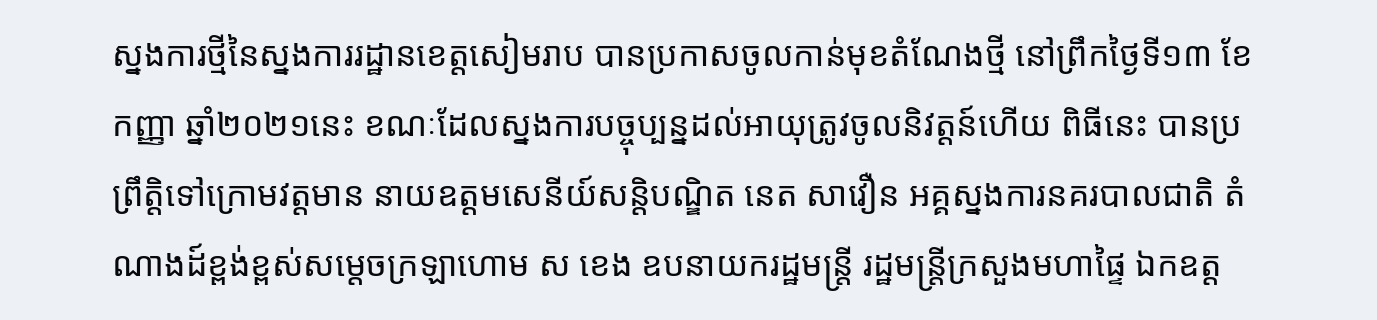ស្នងការថ្មីនៃស្នងការរដ្ឋានខេត្តសៀមរាប បានប្រកាសចូលកាន់មុខតំណែងថ្មី នៅព្រឹកថ្ងៃទី១៣ ខែកញ្ញា ឆ្នាំ២០២១នេះ ខណៈដែលស្នងការបច្ចុប្បន្នដល់អាយុត្រូវចូលនិវត្តន៍ហើយ ពិធីនេះ បានប្រព្រឹត្តិទៅក្រោមវត្តមាន នាយឧត្តមសេនីយ៍សន្តិបណ្ឌិត នេត សាវឿន អគ្គស្នងការនគរបាលជាតិ តំណាងដ៍ខ្ពង់ខ្ពស់សម្តេចក្រឡាហោម ស ខេង ឧបនាយករដ្ឋមន្រ្តី រដ្ឋមន្ត្រីក្រសួងមហាផ្ទៃ ឯកឧត្ត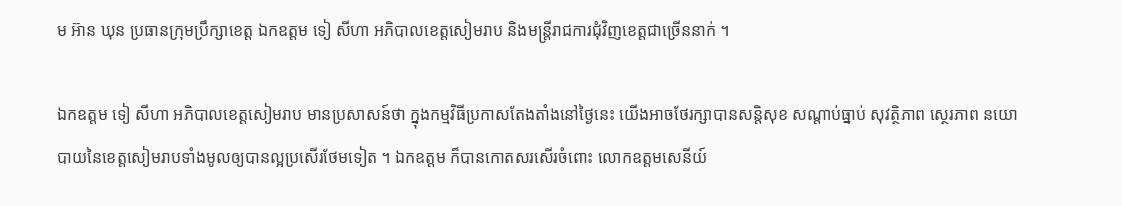ម អ៊ាន ឃុន ប្រធានក្រុមប្រឹក្សាខេត្ត ឯកឧត្តម ទៀ សីហា អភិបាលខេត្តសៀមរាប និងមន្ត្រីរាជការជុំវិញខេត្តជាច្រើននាក់ ។

ឯកឧត្តម ទៀ សីហា អភិបាលខេត្តសៀមរាប មានប្រសាសន៍ថា ក្នុងកម្មវិធីប្រកាសតែងតាំងនៅថ្ងៃនេះ យើងអាចថែរក្សាបានសន្តិសុខ សណ្តាប់ធ្នាប់ សុវត្ថិភាព ស្ថេរភាព នយោបាយនៃខេត្តសៀមរាបទាំងមូលឲ្យបានល្អប្រសើរថែមទៀត ។ ឯកឧត្តម ក៏បានកោតសរសើរចំពោះ លោកឧត្តមសេនីយ៍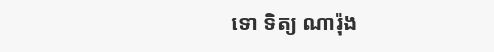ទោ ទិត្យ ណារ៉ុង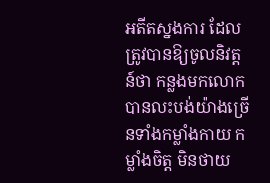អតីតស្នងការ ដែលត្រូវបានឱ្យចូលនិវត្តន៍ថា កន្លងមកលោក បានលះបង់យ៉ាងច្រើនទាំងកម្លាំងកាយ កម្លាំងចិត្ត មិនថាយ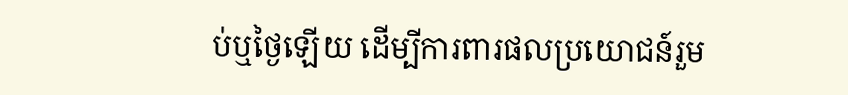ប់ឬថ្ងៃឡើយ ដើម្បីការពារផលប្រយោជន៍រួម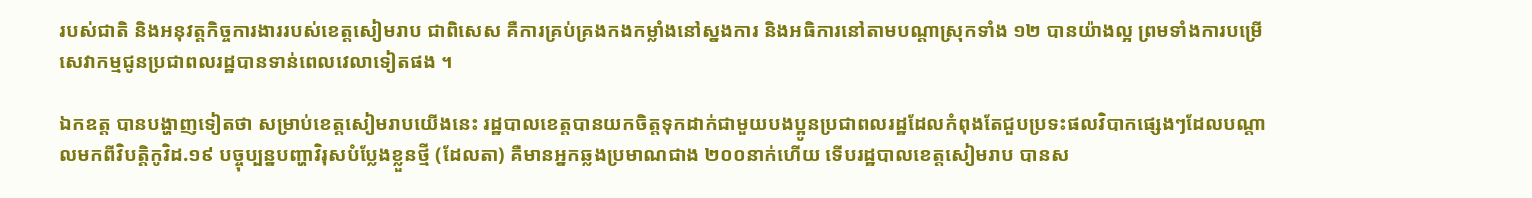របស់ជាតិ និងអនុវត្តកិច្ចការងាររបស់ខេត្តសៀមរាប ជាពិសេស គឺការគ្រប់គ្រងកងកម្លាំងនៅស្នងការ និងអធិការនៅតាមបណ្តាស្រុកទាំង ១២ បានយ៉ាងល្អ ព្រមទាំងការបម្រើសេវាកម្មជូនប្រជាពលរដ្ឋបានទាន់ពេលវេលាទៀតផង ។

ឯកឧត្ត បានបង្ហាញទៀតថា សម្រាប់ខេត្តសៀមរាបយើងនេះ រដ្ឋបាលខេត្តបានយកចិត្តទុកដាក់ជាមួយបងប្អូនប្រជាពលរដ្ឋដែលកំពុងតែជួបប្រទះផលវិបាកផ្សេងៗដែលបណ្តាលមកពីវិបត្តិកូវិដ.១៩ បច្ចុប្បន្នបញ្ហាវិរុសបំប្លែងខ្លួនថ្មី (ដែលតា) គឺមានអ្នកឆ្លងប្រមាណជាង ២០០នាក់ហើយ ទើបរដ្ឋបាលខេត្តសៀមរាប បានស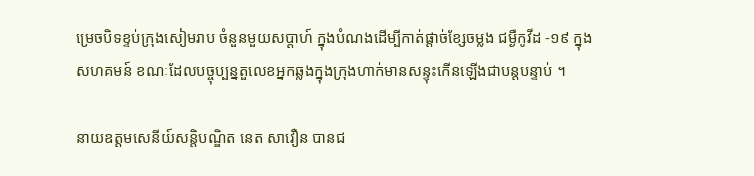ម្រេចបិទខ្ទប់ក្រុងសៀមរាប ចំនួនមួយសប្ដាហ៍ ក្នុងបំណងដើម្បីកាត់ផ្ដាច់ខ្សែចម្លង ជម្ងឺកូវីដ -១៩ ក្នុងសហគមន៍ ខណៈដែលបច្ចុប្បន្នតួលេខអ្នកឆ្លងក្នុងក្រុងហាក់មានសន្ទុះកើនឡើងជាបន្តបន្ទាប់ ។

នាយឧត្តមសេនីយ៍សន្តិបណ្ឌិត នេត សាវឿន បានជ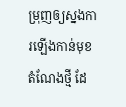ម្រុញឲ្យស្នងការឡើងកាន់មុខតំណែងថ្មី ដែ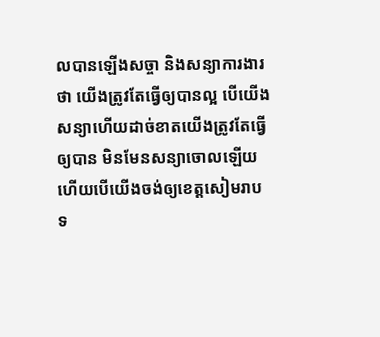លបានឡើងសច្ចា និងសន្យាការងារថា យើងត្រូវតែធ្វើឲ្យបានល្អ បើយើងសន្យាហើយដាច់ខាតយើងត្រូវតែធ្វើឲ្យបាន មិនមែនសន្យាចោលឡើយ ហើយបើយើងចង់ឲ្យខេត្តសៀមរាបទ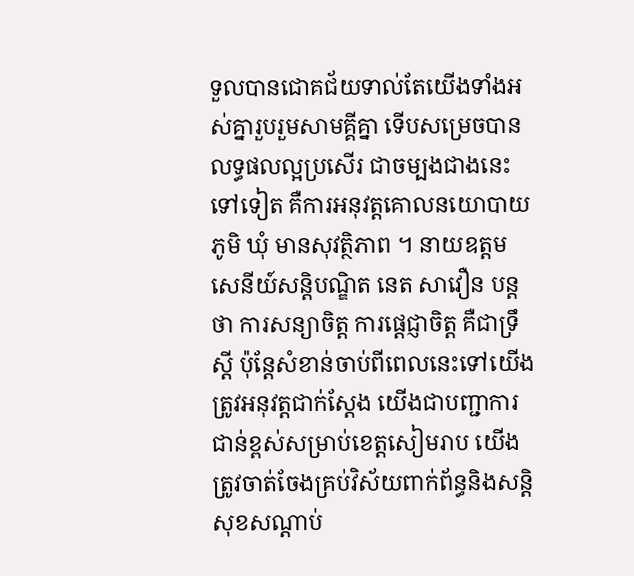ទួលបានជោគជ័យទាល់តែយើងទាំងអស់គ្នារួបរួមសាមគ្គីគ្នា ទើបសម្រេចបានលទ្ធផលល្អប្រសើរ ជាចម្បងជាងនេះទៅទៀត គឺការអនុវត្តគោលនយោបាយ ភូមិ ឃុំ មានសុវត្ថិភាព ។ នាយឧត្តមសេនីយ៍សន្តិបណ្ឌិត នេត សាវឿន បន្តថា ការសន្យាចិត្ត ការផ្តេជ្ញាចិត្ត គឺជាទ្រឹស្តី ប៉ុន្តែសំខាន់ចាប់ពីពេលនេះទៅយើងត្រូវអនុវត្តជាក់ស្តែង យើងជាបញ្ជាការជាន់ខ្ពស់សម្រាប់ខេត្តសៀមរាប យើងត្រូវចាត់ចែងគ្រប់វិស័យពាក់ព័ន្ធនិងសន្តិសុខសណ្តាប់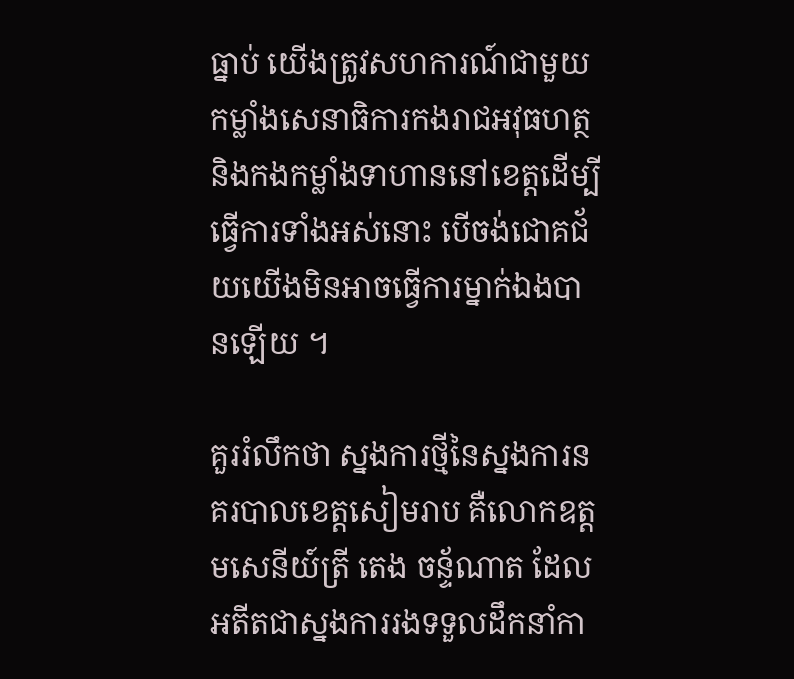ធ្នាប់ យើងត្រូវសហការណ៍ជាមួយកម្លាំងសេនាធិការកងរាជអវុធហត្ថ និងកងកម្លាំងទាហាននៅខេត្តដើម្បីធ្វើការទាំងអស់នោះ បើចង់ជោគជ័យយើងមិនអាចធ្វើការម្នាក់ឯងបានឡើយ ។

គួររំលឹកថា ស្នងការថ្មីនៃស្នងការនគរបាលខេត្តសៀមរាប គឺលោកឧត្តមសេនីយ៍ត្រី តេង ចន័្ទណាត ដែលអតីតជាស្នងការរងទទួលដឹកនាំកា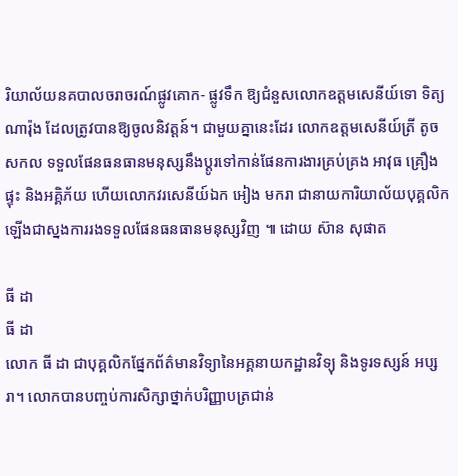រិយាល័យនគបាលចរាចរណ៍ផ្លូវគោក- ផ្លូវទឹក ឱ្យជំនួសលោកឧត្តមសេនីយ៍ទោ ទិត្យ ណារ៉ុង ដែលត្រូវបានឱ្យចូលនិវត្តន៍។ ជាមួយគ្នានេះដែរ លោកឧត្តមសេនីយ៍ត្រី តូច សកល ទទួលផែនធនធានមនុស្សនឹងប្តូរទៅកាន់ផែនការងារគ្រប់គ្រង អាវុធ គ្រឿងផ្ទុះ និងអគ្គិភ័យ ហើយលោកវរសេនីយ៍ឯក អៀង មករា ជានាយការិយាល័យបុគ្គលិកឡើងជាស្នងការរងទទួលផែនធនធានមនុស្សវិញ ៕ ដោយ ស៊ាន សុផាត

ធី ដា
ធី ដា
លោក ធី ដា ជាបុគ្គលិកផ្នែកព័ត៌មានវិទ្យានៃអគ្គនាយកដ្ឋានវិទ្យុ និងទូរទស្សន៍ អប្សរា។ លោកបានបញ្ចប់ការសិក្សាថ្នាក់បរិញ្ញាបត្រជាន់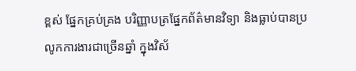ខ្ពស់ ផ្នែកគ្រប់គ្រង បរិញ្ញាបត្រផ្នែកព័ត៌មានវិទ្យា និងធ្លាប់បានប្រលូកការងារជាច្រើនឆ្នាំ ក្នុងវិស័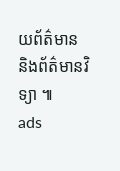យព័ត៌មាន និងព័ត៌មានវិទ្យា ៕
ads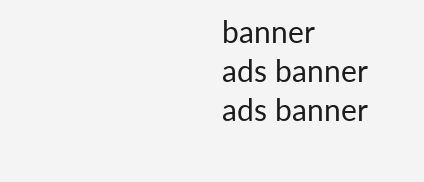banner
ads banner
ads banner